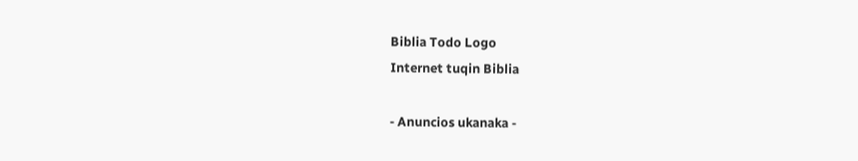Biblia Todo Logo
Internet tuqin Biblia

- Anuncios ukanaka -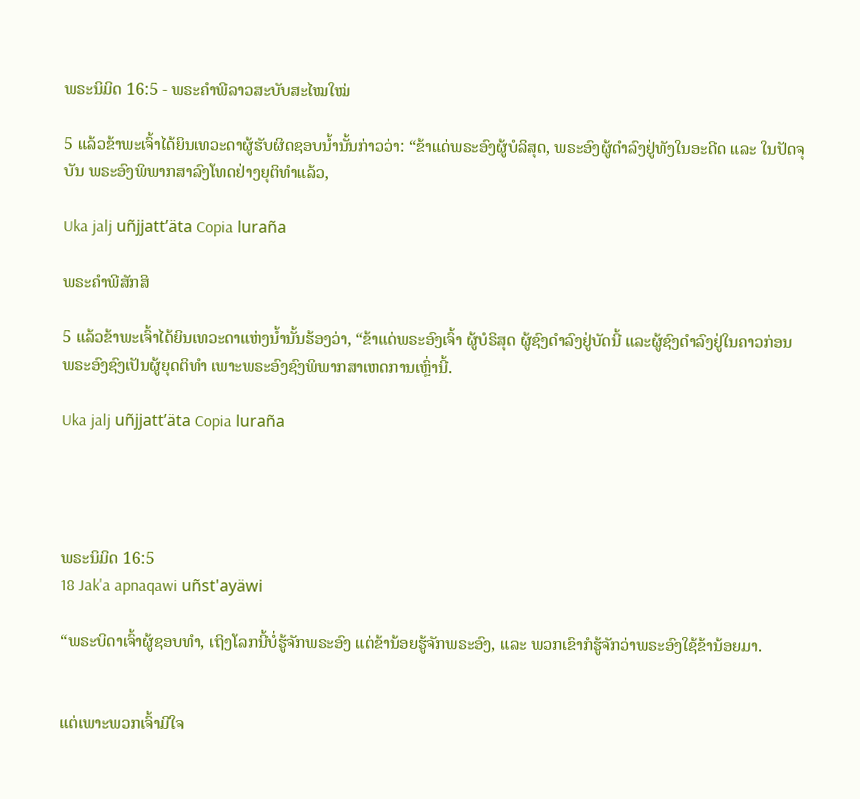ພຣະນິມິດ 16:5 - ພຣະຄຳພີລາວສະບັບສະໄໝໃໝ່

5 ແລ້ວຂ້າພະເຈົ້າໄດ້ຍິນເທວະດາຜູ້ຮັບຜິດຊອບນ້ຳນັ້ນກ່າວວ່າ: “ຂ້າແດ່ພຣະອົງຜູ້ບໍລິສຸດ, ພຣະອົງຜູ້ດຳລົງຢູ່ທັງໃນອະດີດ ແລະ ໃນປັດຈຸບັນ ພຣະອົງພິພາກສາລົງໂທດຢ່າງຍຸຕິທຳແລ້ວ,

Uka jalj uñjjattʼäta Copia luraña

ພຣະຄຳພີສັກສິ

5 ແລ້ວຂ້າພະເຈົ້າໄດ້ຍິນເທວະດາແຫ່ງນໍ້ານັ້ນຮ້ອງວ່າ, “ຂ້າແດ່ພຣະອົງເຈົ້າ ຜູ້ບໍຣິສຸດ ຜູ້ຊົງດຳລົງຢູ່ບັດນີ້ ແລະຜູ້ຊົງດຳລົງຢູ່ໃນຄາວກ່ອນ ພຣະອົງຊົງເປັນຜູ້ຍຸດຕິທຳ ເພາະພຣະອົງຊົງພິພາກສາເຫດການເຫຼົ່ານີ້.

Uka jalj uñjjattʼäta Copia luraña




ພຣະນິມິດ 16:5
18 Jak'a apnaqawi uñst'ayäwi

“ພຣະບິດາເຈົ້າຜູ້ຊອບທຳ, ເຖິງໂລກນີ້ບໍ່ຮູ້ຈັກພຣະອົງ ແຕ່ຂ້ານ້ອຍຮູ້ຈັກພຣະອົງ, ແລະ ພວກເຂົາກໍຮູ້ຈັກວ່າພຣະອົງໃຊ້ຂ້ານ້ອຍມາ.


ແຕ່ເພາະພວກເຈົ້າມີໃຈ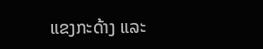ແຂງກະດ້າງ ແລະ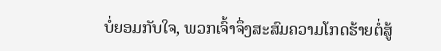ບໍ່ຍອມກັບໃຈ, ພວກເຈົ້າຈຶ່ງສະສົມຄວາມໂກດຮ້າຍຕໍ່ສູ້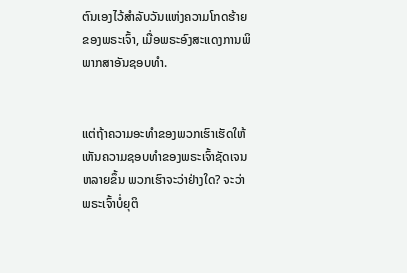ຕົນເອງໄວ້ສຳລັບວັນແຫ່ງຄວາມໂກດຮ້າຍຂອງພຣະເຈົ້າ, ເມື່ອພຣະອົງສະແດງການພິພາກສາອັນຊອບທຳ.


ແຕ່ຖ້າຄວາມອະທຳຂອງພວກເຮົາເຮັດໃຫ້ເຫັນຄວາມຊອບທຳຂອງພຣະເຈົ້າຊັດເຈນຫລາຍຂຶ້ນ ພວກເຮົາຈະວ່າຢ່າງໃດ? ຈະວ່າພຣະເຈົ້າບໍ່ຍຸຕິ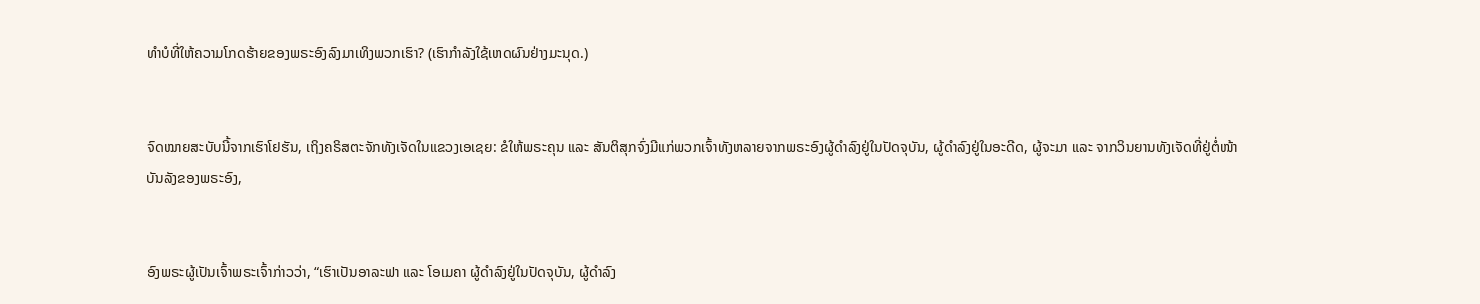ທຳບໍທີ່ໃຫ້ຄວາມໂກດຮ້າຍຂອງພຣະອົງລົງມາເທິງພວກເຮົາ? (ເຮົາກຳລັງໃຊ້ເຫດຜົນຢ່າງມະນຸດ.)


ຈົດໝາຍສະບັບນີ້ຈາກເຮົາໂຢຮັນ, ເຖິງຄຣິສຕະຈັກທັງເຈັດໃນແຂວງເອເຊຍ: ຂໍໃຫ້ພຣະຄຸນ ແລະ ສັນຕິສຸກຈົ່ງມີແກ່ພວກເຈົ້າທັງຫລາຍຈາກພຣະອົງຜູ້ດຳລົງຢູ່ໃນປັດຈຸບັນ, ຜູ້ດຳລົງຢູ່ໃນອະດີດ, ຜູ້ຈະມາ ແລະ ຈາກວິນຍານທັງເຈັດທີ່ຢູ່ຕໍ່ໜ້າບັນລັງຂອງພຣະອົງ,


ອົງພຣະຜູ້ເປັນເຈົ້າພຣະເຈົ້າກ່າວວ່າ, “ເຮົາເປັນອາລະຟາ ແລະ ໂອເມຄາ ຜູ້ດຳລົງຢູ່ໃນປັດຈຸບັນ, ຜູ້ດຳລົງ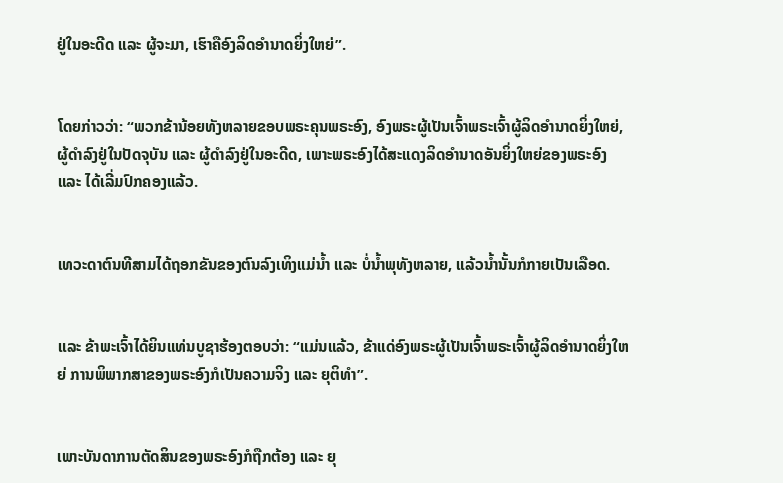ຢູ່ໃນອະດີດ ແລະ ຜູ້ຈະມາ, ເຮົາຄືອົງລິດອຳນາດຍິ່ງໃຫຍ່”.


ໂດຍກ່າວວ່າ: “ພວກຂ້ານ້ອຍທັງຫລາຍຂອບພຣະຄຸນພຣະອົງ, ອົງພຣະຜູ້ເປັນເຈົ້າພຣະເຈົ້າຜູ້ລິດອຳນາດຍິ່ງໃຫຍ່, ຜູ້ດຳລົງຢູ່ໃນປັດຈຸບັນ ແລະ ຜູ້ດຳລົງຢູ່ໃນອະດີດ, ເພາະພຣະອົງໄດ້ສະແດງລິດອຳນາດອັນຍິ່ງໃຫຍ່ຂອງພຣະອົງ ແລະ ໄດ້ເລີ່ມປົກຄອງແລ້ວ.


ເທວະດາຕົນທີສາມໄດ້ຖອກຂັນຂອງຕົນລົງເທິງແມ່ນ້ຳ ແລະ ບໍ່ນ້ຳພຸທັງຫລາຍ, ແລ້ວນ້ຳນັ້ນກໍກາຍເປັນເລືອດ.


ແລະ ຂ້າພະເຈົ້າໄດ້ຍິນແທ່ນບູຊາຮ້ອງຕອບວ່າ: “ແມ່ນແລ້ວ, ຂ້າແດ່ອົງພຣະຜູ້ເປັນເຈົ້າພຣະເຈົ້າຜູ້ລິດອຳນາດຍິ່ງໃຫຍ່ ການພິພາກສາຂອງພຣະອົງກໍເປັນຄວາມຈິງ ແລະ ຍຸຕິທຳ”.


ເພາະບັນດາການຕັດສິນຂອງພຣະອົງກໍຖືກຕ້ອງ ແລະ ຍຸ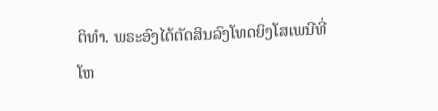ຕິທຳ. ພຣະອົງໄດ້ຕັດສິນລົງໂທດຍິງໂສເພນີທີ່ໂຫ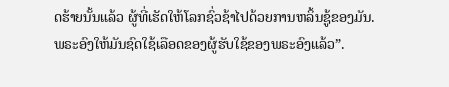ດຮ້າຍນັ້ນແລ້ວ ຜູ້ທີ່ເຮັດໃຫ້ໂລກຊົ່ວຊ້າໄປດ້ວຍການຫລິ້ນຊູ້ຂອງມັນ. ພຣະອົງໃຫ້ມັນຊົດໃຊ້ເລືອດຂອງຜູ້ຮັບໃຊ້ຂອງພຣະອົງແລ້ວ”.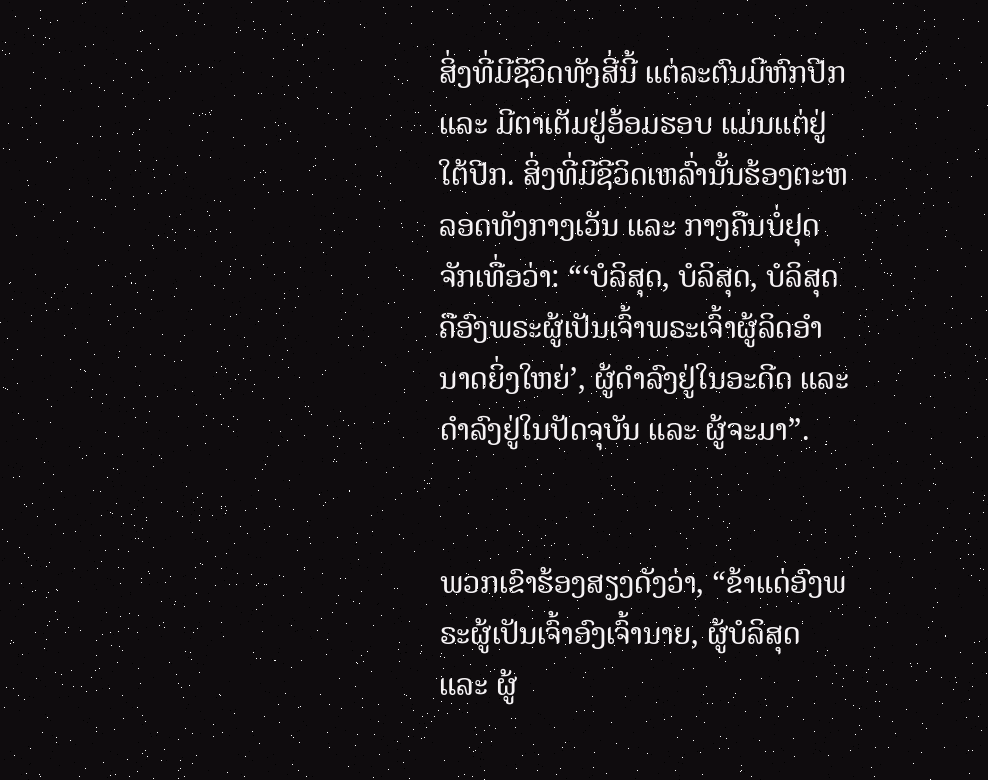ສິ່ງທີ່ມີຊີວິດທັງສີ່ນີ້ ແຕ່ລະຕົນມີຫົກປີກ ແລະ ມີຕາເຕັມຢູ່ອ້ອມຮອບ ແມ່ນແຕ່ຢູ່ໃຕ້ປີກ. ສິ່ງທີ່ມີຊີວິດເຫລົ່ານັ້ນຮ້ອງຕະຫລອດທັງກາງເວັນ ແລະ ກາງຄືນບໍ່ຢຸດຈັກເທື່ອວ່າ: “‘ບໍລິສຸດ, ບໍລິສຸດ, ບໍລິສຸດ ຄືອົງພຣະຜູ້ເປັນເຈົ້າພຣະເຈົ້າຜູ້ລິດອຳນາດຍິ່ງໃຫຍ່’, ຜູ້ດຳລົງຢູ່ໃນອະດີດ ແລະ ດຳລົງຢູ່ໃນປັດຈຸບັນ ແລະ ຜູ້ຈະມາ”.


ພວກເຂົາຮ້ອງສຽງດັງວ່າ, “ຂ້າແດ່ອົງພຣະຜູ້ເປັນເຈົ້າອົງເຈົ້ານາຍ, ຜູ້ບໍລິສຸດ ແລະ ຜູ້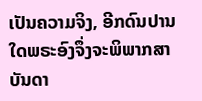ເປັນຄວາມຈິງ, ອີກດົນປານໃດພຣະອົງຈຶ່ງຈະພິພາກສາບັນດາ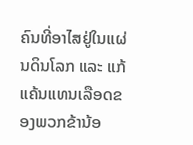ຄົນທີ່ອາໄສຢູ່ໃນແຜ່ນດິນໂລກ ແລະ ແກ້ແຄ້ນແທນເລືອດຂອງພວກຂ້ານ້ອ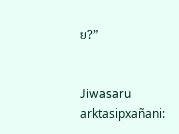ຍ?”


Jiwasaru arktasipxañani: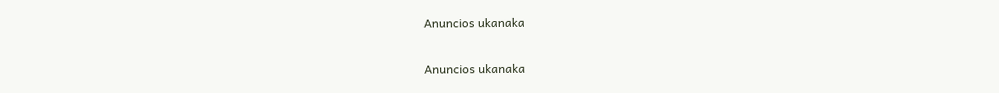Anuncios ukanaka


Anuncios ukanaka